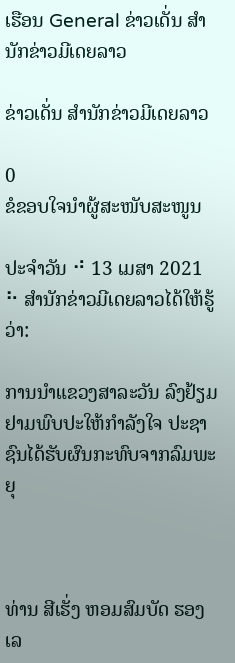ເຮືອນ General ຂ່າວເດັ່ນ ສຳນັກຂ່າວມີເດຍລາວ

ຂ່າວເດັ່ນ ສຳນັກຂ່າວມີເດຍລາວ

0
ຂໍຂອບໃຈນຳຜູ້ສະໜັບສະໜູນ

ປະຈຳວັນ ⠚ 13 ເມສາ 2021 ⠓ ສຳນັກຂ່າວມີເດຍລາວໄດ້ໃຫ້ຮູ້ວ່າ:

ການນຳແຂວງສາລະວັນ ລົງຢ້ຽມຢາມພົບປະໃຫ້ກຳລັງໃຈ ປະຊາຊົນໄດ້ຮັບຜົນກະທົບຈາກລົມພະຍຸ



ທ່ານ ສີເຮັ່ງ ຫອມສົມບັດ ຮອງເລ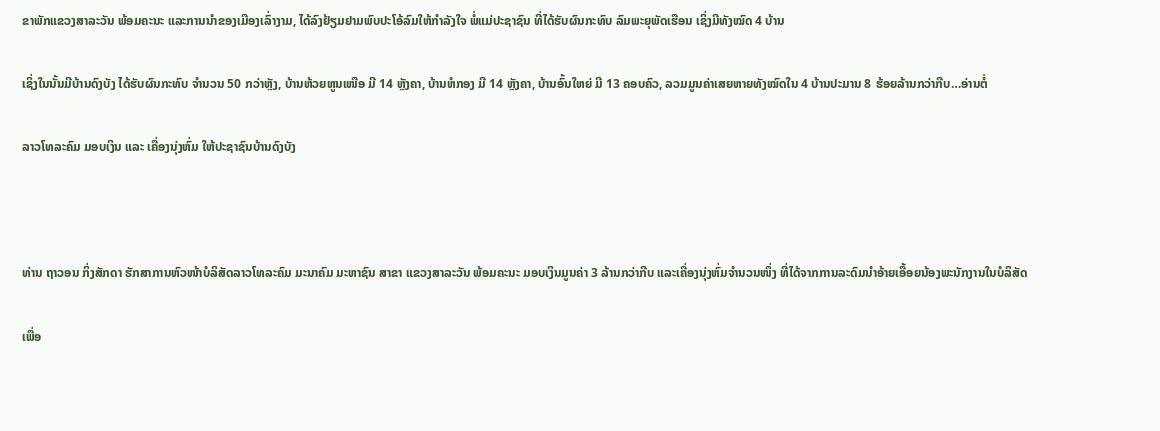ຂາພັກແຂວງສາລະວັນ ພ້ອມຄະນະ ແລະການນໍາຂອງເມືອງເລົ່າງາມ, ໄດ້ລົງຢ້ຽມຢາມພົບປະໂອ້ລົມໃຫ້ກຳລັງໃຈ ພໍ່ແມ່ປະຊາຊົນ ທີ່ໄດ້ຮັບຜົນກະທົບ ລົມພະຍຸພັດເຮືອນ ເຊິ່ງມີທັງໝົດ 4 ບ້ານ

ເຊິ່ງໃນນັ້ນມີບ້ານດົງບັງ ໄດ້ຮັບຜົນກະທົບ ຈໍານວນ 50 ກວ່າຫຼັງ, ບ້ານຫ້ວຍຫູນເໜືອ ມີ 14 ຫຼັງຄາ, ບ້ານຫໍກອງ ມີ 14 ຫຼັງຄາ, ບ້ານອົ້ນໃຫຍ່ ມີ 13 ຄອບຄົວ, ລວມມູນຄ່າເສຍຫາຍທັງໝົດໃນ 4 ບ້ານປະມານ 8 ຮ້ອຍລ້ານກວ່າກີບ…ອ່ານຕໍ່

ລາວໂທລະຄົມ ມອບເງິນ ແລະ ເຄື່ອງນຸ່ງຫົ່ມ ໃຫ້ປະຊາຊົນບ້ານດົງບັງ



ທ່ານ ຖາວອນ ກິ່ງສັກດາ ຮັກສາການຫົວໜ້າບໍລິສັດລາວໂທລະຄົມ ມະນາຄົມ ມະຫາຊົນ ສາຂາ ແຂວງສາລະວັນ ພ້ອມຄະນະ ມອບເງິນມູນຄ່າ 3 ລ້ານກວ່າກີບ ແລະເຄື່ອງນຸ່ງຫົ່ມຈຳນວນໜຶ່ງ ທີ່ໄດ້ຈາກການລະດົມນຳອ້າຍເອື້ອຍນ້ອງພະນັກງານໃນບໍລິສັດ

ເພື່ອ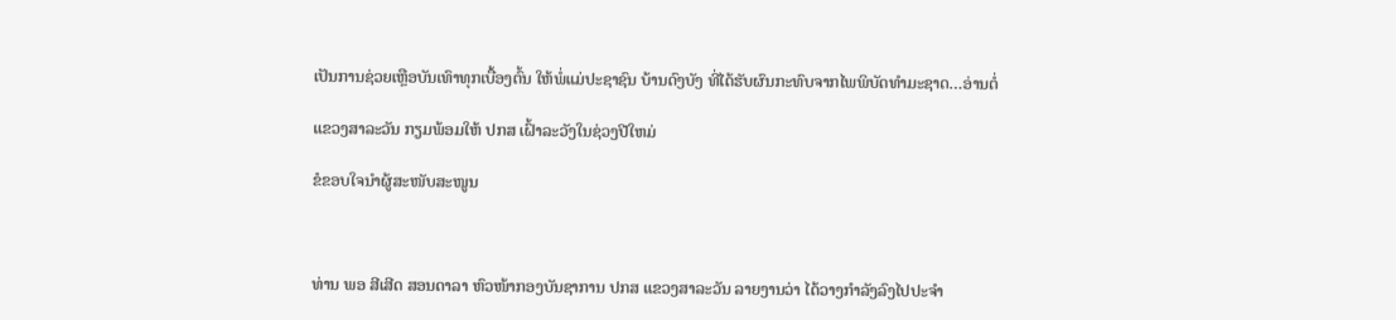ເປັນການຊ່ວຍເຫຼືອບັນເທົາທຸກເບື້ອງຕົ້ນ ໃຫ້ພໍ່ແມ່ປະຊາຊົນ ບ້ານດົງບັງ ທີ່ໄດ້ຮັບຜົນກະທົບຈາກໄພພິບັດທໍາມະຊາດ…ອ່ານຕໍ່

ແຂວງສາລະວັນ ກຽມພ້ອມໃຫ້ ປກສ ເຝົ້າລະວັງໃນຊ່ວງປີໃຫມ່

ຂໍຂອບໃຈນຳຜູ້ສະໜັບສະໜູນ



ທ່ານ ພອ ສີເສີດ ສອນດາລາ ຫົວໜ້າກອງບັນຊາການ ປກສ ແຂວງສາລະວັນ ລາຍງານວ່າ ໄດ້ວາງກຳລັງລົງໄປປະຈຳ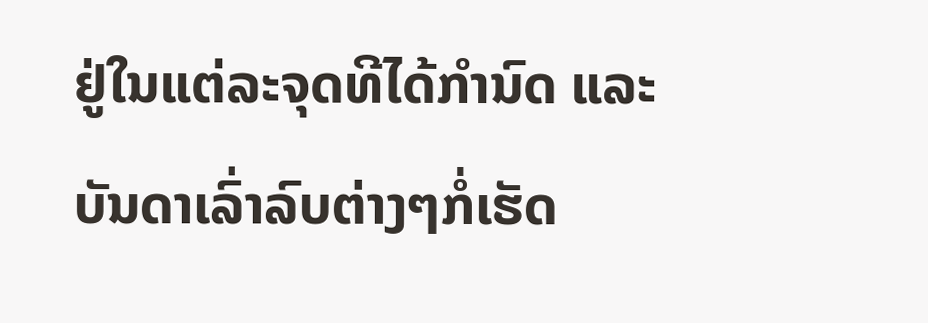ຢູ່ໃນແຕ່ລະຈຸດທີໄດ້ກຳນົດ ແລະ ບັນດາເລົ່າລົບຕ່າງໆກໍ່ເຮັດ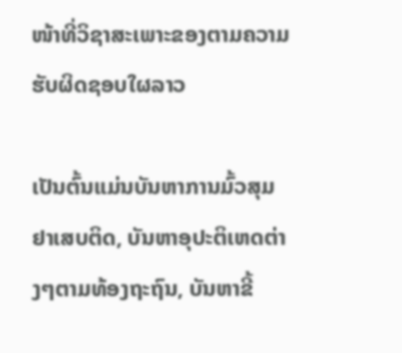ໜ້າທີ່ວິຊາສະເພາະຂອງຕາມຄວາມຮັບຜິດຊອບໃຜລາວ

ເປັນຕົ້ນແມ່ນບັນຫາການມົ້ວສຸມຢາເສບຕິດ, ບັນຫາອຸປະຕິເຫດຕ່າງໆຕາມທ້ອງຖະຖົນ, ບັນຫາຂີ້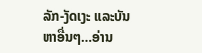ລັກ-ງັດເງະ ແລະບັນຫາອື່ນໆ…ອ່ານ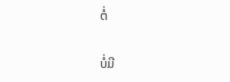ຕໍ່

ບໍ່ມີ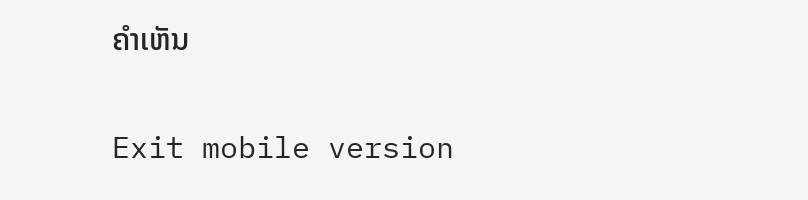ຄໍາເຫັນ

Exit mobile version